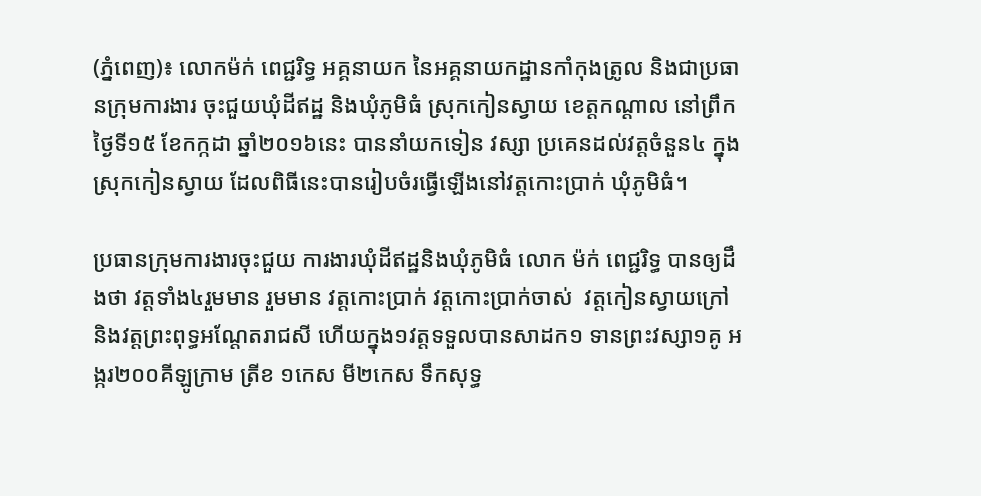(ភ្នំពេញ)៖ លោកម៉ក់ ពេជ្ជរិទ្ធ អគ្គនាយក នៃអគ្គនាយកដ្ឋានកាំកុងត្រូល និងជាប្រធានក្រុមការងារ ចុះជួយឃុំដីឥដ្ឋ និងឃុំភូមិធំ ស្រុកកៀនស្វាយ ខេត្តកណ្តាល នៅព្រឹកថ្ងៃទី១៥ ខែកក្កដា ឆ្នាំ២០១៦នេះ បាននាំយកទៀន វស្សា ប្រគេនដល់វត្តចំនួន៤ ក្នុងស្រុកកៀនស្វាយ ដែលពិធីនេះបានរៀបចំរធ្វើឡើងនៅវត្តកោះប្រាក់ ឃុំភូមិធំ។

ប្រធានក្រុមការងារចុះជួយ ការងារឃុំដីឥដ្ឋនិងឃុំភូមិធំ លោក ម៉ក់ ពេជ្ជរិទ្ធ បានឲ្យដឹងថា វត្តទាំង៤រួមមាន រួមមាន វត្តកោះប្រាក់ វត្តកោះប្រាក់ចាស់  វត្តកៀនស្វាយក្រៅ និងវត្តព្រះពុទ្ធអណ្តែតរាជសី ហើយក្នុង១វត្តទទួលបានសាដក១ ទានព្រះវស្សា១គូ អង្ករ២០០គីឡូក្រាម ត្រីខ ១កេស មី២កេស ទឹកសុទ្ធ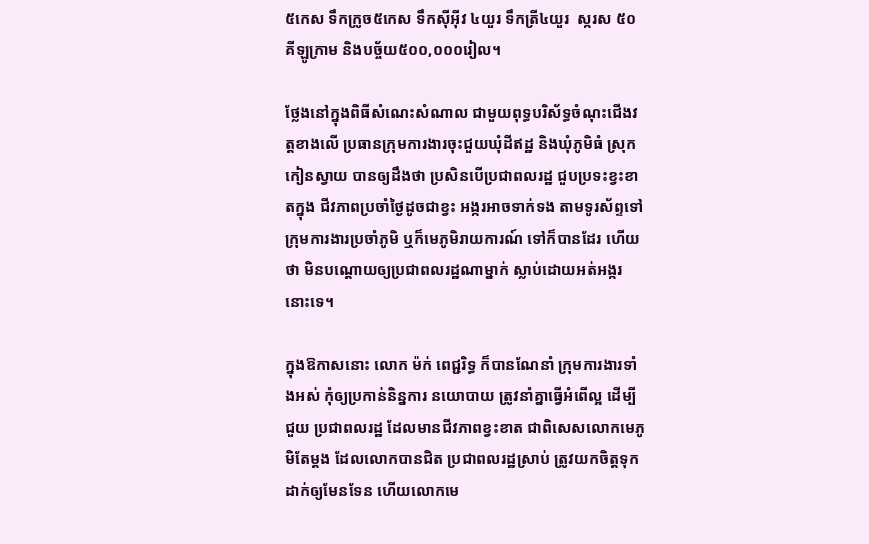៥កេស ទឹកក្រូច៥កេស ទឹកស៊ីអ៊ីវ ៤យួរ ទឹកត្រី៤យួរ  ស្ករស ៥០គីឡូក្រាម និងបច្ច័យ៥០០,០០០រៀល។

ថ្លែងនៅក្នុងពិធីសំណេះសំណាល ជាមួយពុទ្ធបរិស័ទ្ធចំណុះជើងវត្តខាងលើ ប្រធានក្រុមការងារចុះជួយឃុំដីឥដ្ឋ និងឃុំភូមិធំ ស្រុកកៀនស្វាយ បានឲ្យដឹងថា ប្រសិនបើប្រជាពលរដ្ឋ ជួបប្រទះខ្វះខាតក្នុង ជីវភាពប្រចាំថ្ងៃដូចជាខ្វះ អង្ករអាចទាក់ទង តាមទូរស័ព្ទទៅក្រុមការងារប្រចាំភូមិ ឬក៏មេភូមិរាយការណ៍ ទៅក៏បានដែរ ហើយថា មិនបណ្តោយឲ្យប្រជាពលរដ្ឋណាម្នាក់ ស្លាប់ដោយអត់អង្ករនោះទេ។

ក្នុងឱកាសនោះ លោក ម៉ក់ ពេជ្ជរិទ្ធ ក៏បានណែនាំ ក្រុមការងារទាំងអស់ កុំឲ្យប្រកាន់និន្នការ នយោបាយ ត្រូវនាំគ្នាធ្វើអំពើល្អ ដើម្បីជួយ ប្រជាពលរដ្ឋ ដែលមានជីវភាពខ្វះខាត ជាពិសេសលោកមេភូមិតែម្តង ដែលលោកបានជិត ប្រជាពលរដ្ឋស្រាប់ ត្រូវយកចិត្តទុកដាក់ឲ្យមែនទែន ហើយលោកមេ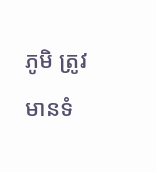ភូមិ ត្រូវមានទំ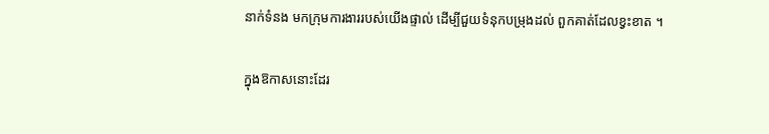នាក់ទំនង មកក្រុមការងាររបស់យើងផ្ទាល់ ដើម្បីជួយទំនុកបម្រុងដល់ ពួកគាត់ដែលខ្វះខាត ។

ក្នុងឱកាសនោះដែរ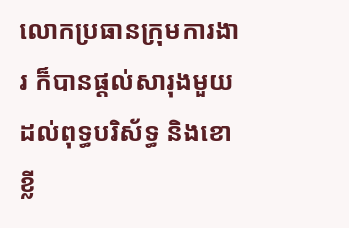លោកប្រធានក្រុមការងារ ក៏បានផ្តល់សារុងមួយដល់ពុទ្ធបរិស័ទ្ធ និងខោខ្លី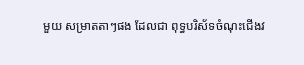មួយ សម្រាតតាៗផង ដែលជា ពុទ្ធបរិស័ទចំណុះជើងវ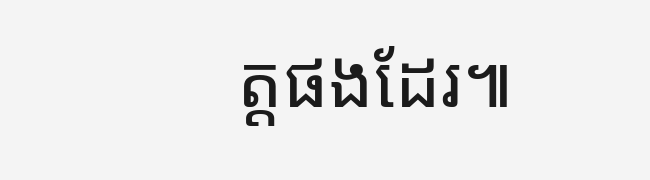ត្តផងដែរ៕